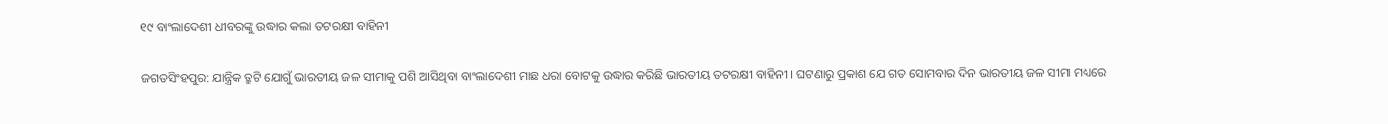୧୯ ବାଂଲାଦେଶୀ ଧୀବରଙ୍କୁ ଉଦ୍ଧାର କଲା ତଟରକ୍ଷୀ ବାହିନୀ

ଜଗତସିଂହପୁର: ଯାନ୍ତ୍ରିକ ତ୍ରୁଟି ଯୋଗୁଁ ଭାରତୀୟ ଜଳ ସୀମାକୁ ପଶି ଆସିଥିବା ବାଂଲାଦେଶୀ ମାଛ ଧରା ବୋଟକୁ ଉଦ୍ଧାର କରିଛି ଭାରତୀୟ ତଟରକ୍ଷୀ ବାହିନୀ । ଘଟଣାରୁ ପ୍ରକାଶ ଯେ ଗତ ସୋମବାର ଦିନ ଭାରତୀୟ ଜଳ ସୀମା ମଧ୍ୟରେ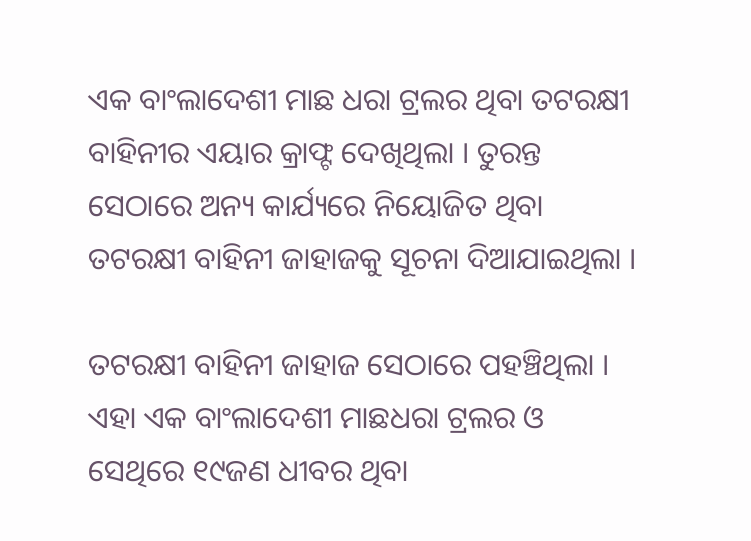ଏକ ବାଂଲାଦେଶୀ ମାଛ ଧରା ଟ୍ରଲର ଥିବା ତଟରକ୍ଷୀ ବାହିନୀର ଏୟାର କ୍ରାଫ୍ଟ ଦେଖିଥିଲା । ତୁରନ୍ତ ସେଠାରେ ଅନ୍ୟ କାର୍ଯ୍ୟରେ ନିୟୋଜିତ ଥିବା ତଟରକ୍ଷୀ ବାହିନୀ ଜାହାଜକୁ ସୂଚନା ଦିଆଯାଇଥିଲା ।

ତଟରକ୍ଷୀ ବାହିନୀ ଜାହାଜ ସେଠାରେ ପହଞ୍ଚିଥିଲା । ଏହା ଏକ ବାଂଲାଦେଶୀ ମାଛଧରା ଟ୍ରଲର ଓ ସେଥିରେ ୧୯ଜଣ ଧୀବର ଥିବା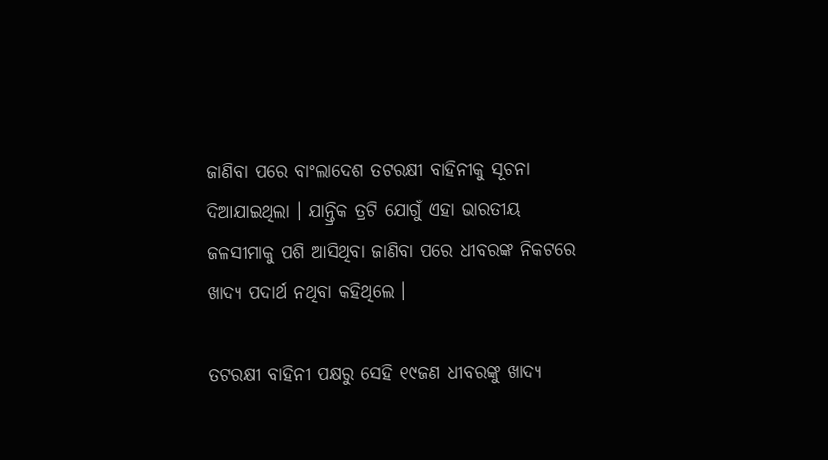ଜାଣିବା ପରେ ବାଂଲାଦେଶ ତଟରକ୍ଷୀ ବାହିନୀକୁ ସୂଚନା ଦିଆଯାଇଥିଲା । ଯାନ୍ତ୍ରିକ ତ୍ରଟି ଯୋଗୁଁ ଏହା ଭାରତୀୟ ଜଳସୀମାକୁ ପଶି ଆସିଥିବା ଜାଣିବା ପରେ ଧୀବରଙ୍କ ନିକଟରେ ଖାଦ୍ୟ ପଦାର୍ଥ ନଥିବା କହିଥିଲେ ।

ତଟରକ୍ଷୀ ବାହିନୀ ପକ୍ଷରୁ ସେହି ୧୯ଜଣ ଧୀବରଙ୍କୁ ଖାଦ୍ୟ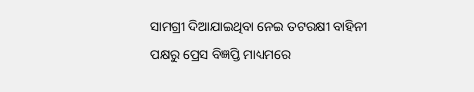ସାମଗ୍ରୀ ଦିଆଯାଇଥିବା ନେଇ ତଟରକ୍ଷୀ ବାହିନୀ ପକ୍ଷରୁ ପ୍ରେସ ବିଜ୍ଞପ୍ତି ମାଧ୍ୟମରେ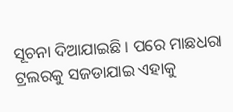ସୂଚନା ଦିଆଯାଇଛି । ପରେ ମାଛଧରା ଟ୍ରଲରକୁ ସଜଡାଯାଇ ଏହାକୁ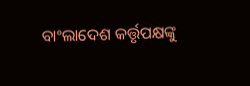ବାଂଲାଦେଶ କର୍ତ୍ତୃପକ୍ଷଙ୍କୁ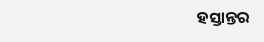ହସ୍ତାନ୍ତର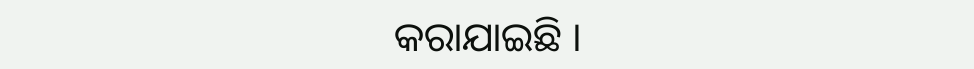କରାଯାଇଛି ।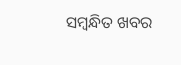ସମ୍ବନ୍ଧିତ ଖବର